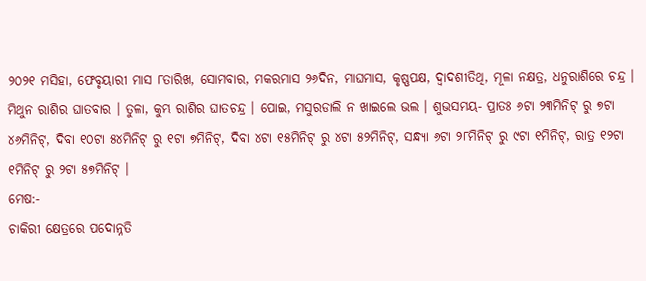୨୦୨୧ ମସିହା, ଫେବୃୟାରୀ ମାସ ୮ତାରିଖ, ସୋମବାର, ମକରମାସ ୨୬ଦିନ, ମାଘମାସ, କୃଷ୍ଣପକ୍ଷ, ଦ୍ଵାଦଶୀତିଥି, ମୂଳା ନକ୍ଷତ୍ର, ଧନୁରାଶିରେ ଚନ୍ଦ୍ର । ମିଥୁନ ରାଶିର ଘାତବାର । ତୁଳା, କୁମ୍ଭ ରାଶିର ଘାତଚନ୍ଦ୍ର । ପୋଇ, ମସୁରଡାଲି ନ ଖାଇଲେ ଭଲ । ଶୁଭସମୟ- ପ୍ରାତଃ ୬ଟା ୨୩ମିନିଟ୍ ରୁ ୭ଟା ୪୬ମିନିଟ୍, ଦିବା ୧୦ଟା ୫୪ମିନିଟ୍ ରୁ ୧ଟା ୭ମିନିଟ୍, ଦିବା ୪ଟା ୧୫ମିନିଟ୍ ରୁ ୪ଟା ୫୨ମିନିଟ୍, ସନ୍ଧ୍ୟା ୬ଟା ୨୮ମିନିଟ୍ ରୁ ୯ଟା ୧ମିନିଟ୍, ରାତ୍ର ୧୨ଟା ୧ମିନିଟ୍ ରୁ ୨ଟା ୫୭ମିନିଟ୍ ।
ମେଷ:-
ଚାକିରୀ କ୍ଷେତ୍ରରେ ପଦୋନ୍ନତି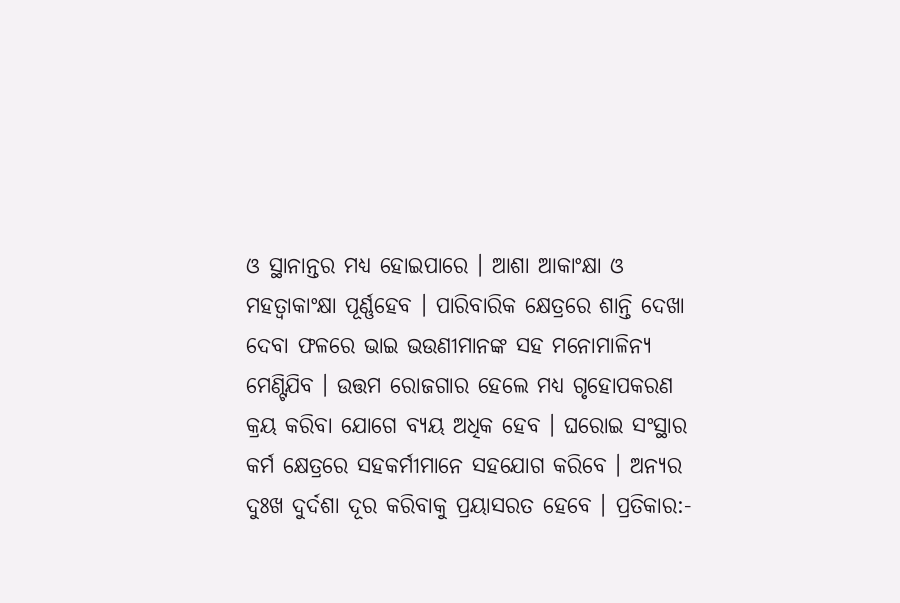ଓ ସ୍ଥାନାନ୍ତର ମଧ୍ୟ ହୋଇପାରେ । ଆଶା ଆକାଂକ୍ଷା ଓ ମହତ୍ୱାକାଂକ୍ଷା ପୂର୍ଣ୍ଣହେବ । ପାରିବାରିକ କ୍ଷେତ୍ରରେ ଶାନ୍ତି ଦେଖା ଦେବା ଫଳରେ ଭାଇ ଭଉଣୀମାନଙ୍କ ସହ ମନୋମାଳିନ୍ୟ ମେଣ୍ଟିଯିବ । ଉତ୍ତମ ରୋଜଗାର ହେଲେ ମଧ୍ୟ ଗୃହୋପକରଣ କ୍ରୟ କରିବା ଯୋଗେ ବ୍ୟୟ ଅଧିକ ହେବ । ଘରୋଇ ସଂସ୍ଥାର କର୍ମ କ୍ଷେତ୍ରରେ ସହକର୍ମୀମାନେ ସହଯୋଗ କରିବେ । ଅନ୍ୟର ଦୁଃଖ ଦୁର୍ଦଶା ଦୂର କରିବାକୁ ପ୍ରୟାସରତ ହେବେ । ପ୍ରତିକାର:-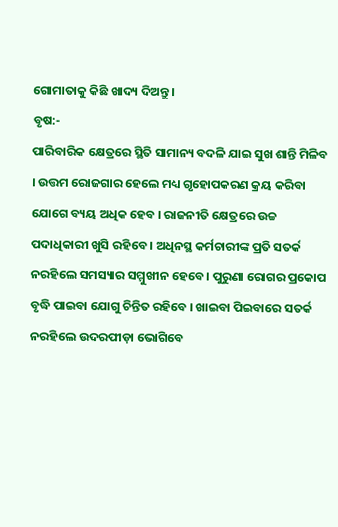ଗୋମାତାକୁ କିଛି ଖାଦ୍ୟ ଦିଅନ୍ତୁ ।
ବୃଷ:-
ପାରିବାରିକ କ୍ଷେତ୍ରରେ ସ୍ଥିତି ସାମାନ୍ୟ ବଦଳି ଯାଇ ସୁଖ ଶାନ୍ତି ମିଳିବ । ଉତ୍ତମ ରୋଜଗାର ହେଲେ ମଧ୍ୟ ଗୃହୋପକରଣ କ୍ରୟ କରିବା ଯୋଗେ ବ୍ୟୟ ଅଧିକ ହେବ । ରାଜନୀତି କ୍ଷେତ୍ରରେ ଉଚ୍ଚ ପଦାଧିକାରୀ ଖୁସି ରହିବେ । ଅଧିନସ୍ଥ କର୍ମଚାରୀଙ୍କ ପ୍ରତି ସତର୍କ ନରହିଲେ ସମସ୍ୟାର ସମ୍ମୁଖୀନ ହେବେ । ପୁରୁଣା ରୋଗର ପ୍ରକୋପ ବୃଦ୍ଧି ପାଇବା ଯୋଗୁ ଚିନ୍ତିତ ରହିବେ । ଖାଇବା ପିଇବାରେ ସତର୍କ ନରହିଲେ ଉଦରପୀଡ଼ା ଭୋଗିବେ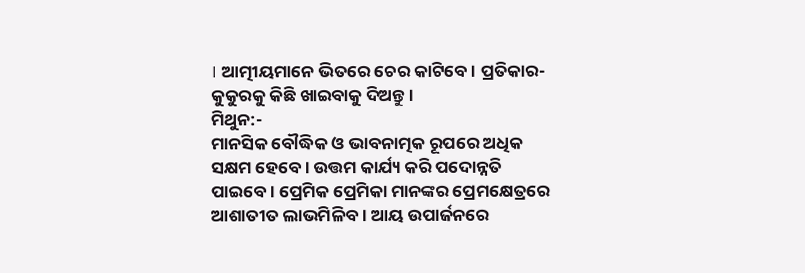। ଆତ୍ମୀୟମାନେ ଭିତରେ ଚେର କାଟିବେ । ପ୍ରତିକାର- କୁକୁରକୁ କିଛି ଖାଇବାକୁ ଦିଅନ୍ତୁ ।
ମିଥୁନ:-
ମାନସିକ ବୌଦ୍ଧିକ ଓ ଭାବନାତ୍ମକ ରୂପରେ ଅଧିକ ସକ୍ଷମ ହେବେ । ଉତ୍ତମ କାର୍ଯ୍ୟ କରି ପଦୋନ୍ନତି ପାଇବେ । ପ୍ରେମିକ ପ୍ରେମିକା ମାନଙ୍କର ପ୍ରେମକ୍ଷେତ୍ରରେ ଆଶାତୀତ ଲାଭମିଳିବ । ଆୟ ଉପାର୍ଜନରେ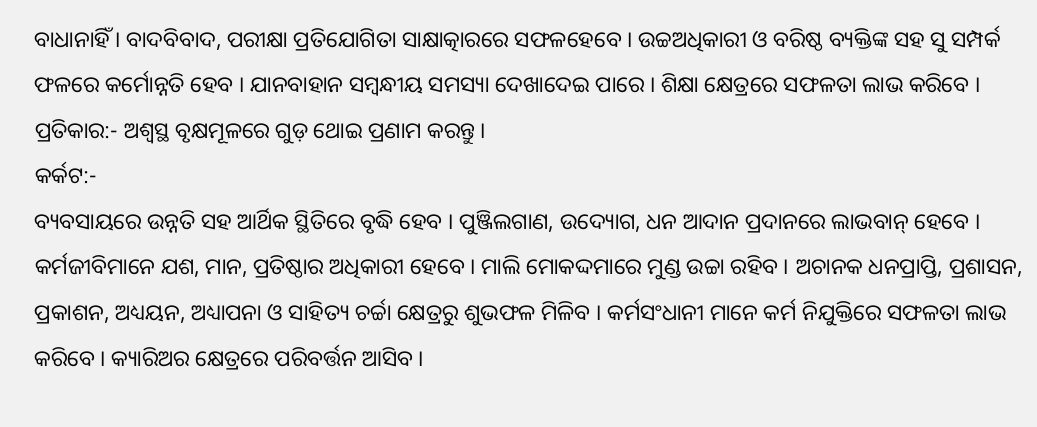ବାଧାନାହିଁ । ବାଦବିବାଦ, ପରୀକ୍ଷା ପ୍ରତିଯୋଗିତା ସାକ୍ଷାତ୍କାରରେ ସଫଳହେବେ । ଉଚ୍ଚଅଧିକାରୀ ଓ ବରିଷ୍ଠ ବ୍ୟକ୍ତିଙ୍କ ସହ ସୁ ସମ୍ପର୍କ ଫଳରେ କର୍ମୋନ୍ନତି ହେବ । ଯାନବାହାନ ସମ୍ବନ୍ଧୀୟ ସମସ୍ୟା ଦେଖାଦେଇ ପାରେ । ଶିକ୍ଷା କ୍ଷେତ୍ରରେ ସଫଳତା ଲାଭ କରିବେ । ପ୍ରତିକାର:- ଅଶ୍ୱସ୍ଥ ବୃକ୍ଷମୂଳରେ ଗୁଡ଼ ଥୋଇ ପ୍ରଣାମ କରନ୍ତୁ ।
କର୍କଟ:-
ବ୍ୟବସାୟରେ ଉନ୍ନତି ସହ ଆର୍ଥିକ ସ୍ଥିତିରେ ବୃଦ୍ଧି ହେବ । ପୁଞ୍ଜିଲଗାଣ, ଉଦ୍ୟୋଗ, ଧନ ଆଦାନ ପ୍ରଦାନରେ ଲାଭବାନ୍ ହେବେ । କର୍ମଜୀବିମାନେ ଯଶ, ମାନ, ପ୍ରତିଷ୍ଠାର ଅଧିକାରୀ ହେବେ । ମାଲି ମୋକଦ୍ଦମାରେ ମୁଣ୍ଡ ଉଚ୍ଚା ରହିବ । ଅଚାନକ ଧନପ୍ରାପ୍ତି, ପ୍ରଶାସନ, ପ୍ରକାଶନ, ଅଧ୍ୟୟନ, ଅଧ୍ୟାପନା ଓ ସାହିତ୍ୟ ଚର୍ଚ୍ଚା କ୍ଷେତ୍ରରୁ ଶୁଭଫଳ ମିଳିବ । କର୍ମସଂଧାନୀ ମାନେ କର୍ମ ନିଯୁକ୍ତିରେ ସଫଳତା ଲାଭ କରିବେ । କ୍ୟାରିଅର କ୍ଷେତ୍ରରେ ପରିବର୍ତ୍ତନ ଆସିବ ।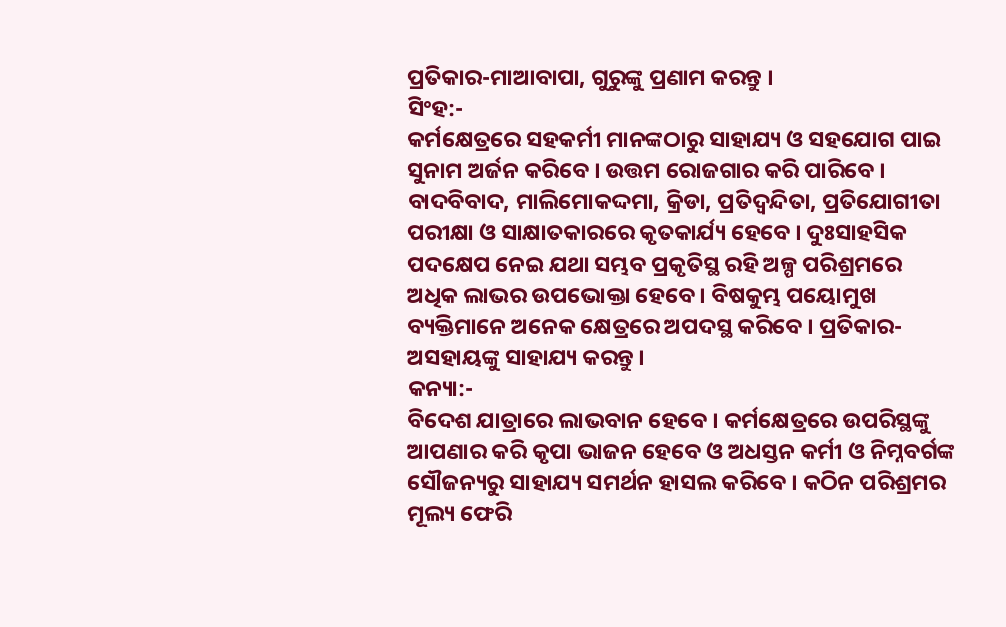ପ୍ରତିକାର-ମାଆବାପା, ଗୁରୁଙ୍କୁ ପ୍ରଣାମ କରନ୍ତୁ ।
ସିଂହ:-
କର୍ମକ୍ଷେତ୍ରରେ ସହକର୍ମୀ ମାନଙ୍କଠାରୁ ସାହାଯ୍ୟ ଓ ସହଯୋଗ ପାଇ ସୁନାମ ଅର୍ଜନ କରିବେ । ଉତ୍ତମ ରୋଜଗାର କରି ପାରିବେ । ବାଦବିବାଦ, ମାଲିମୋକଦ୍ଦମା, କ୍ରିଡା, ପ୍ରତିଦ୍ଵନ୍ଦିତା, ପ୍ରତିଯୋଗୀତା ପରୀକ୍ଷା ଓ ସାକ୍ଷାତକାରରେ କୃତକାର୍ଯ୍ୟ ହେବେ । ଦୁଃସାହସିକ ପଦକ୍ଷେପ ନେଇ ଯଥା ସମ୍ଭବ ପ୍ରକୃତିସ୍ଥ ରହି ଅଳ୍ପ ପରିଶ୍ରମରେ ଅଧିକ ଲାଭର ଉପଭୋକ୍ତା ହେବେ । ବିଷକୁମ୍ଭ ପୟୋମୁଖ ବ୍ୟକ୍ତିମାନେ ଅନେକ କ୍ଷେତ୍ରରେ ଅପଦସ୍ଥ କରିବେ । ପ୍ରତିକାର- ଅସହାୟଙ୍କୁ ସାହାଯ୍ୟ କରନ୍ତୁ ।
କନ୍ୟା:-
ବିଦେଶ ଯାତ୍ରାରେ ଲାଭବାନ ହେବେ । କର୍ମକ୍ଷେତ୍ରରେ ଉପରିସ୍ଥଙ୍କୁ ଆପଣାର କରି କୃପା ଭାଜନ ହେବେ ଓ ଅଧସ୍ତନ କର୍ମୀ ଓ ନିମ୍ନବର୍ଗଙ୍କ ସୌଜନ୍ୟରୁ ସାହାଯ୍ୟ ସମର୍ଥନ ହାସଲ କରିବେ । କଠିନ ପରିଶ୍ରମର ମୂଲ୍ୟ ଫେରି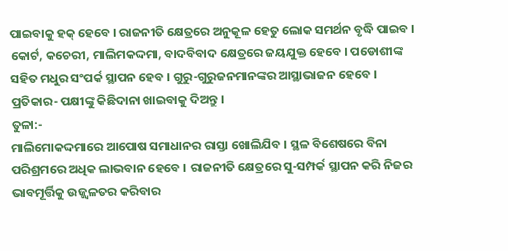ପାଇବାକୁ ହକ୍ ହେବେ । ରାଜନୀତି କ୍ଷେତ୍ରରେ ଅନୁକୂଳ ହେତୁ ଲୋକ ସମର୍ଥନ ବୃଦ୍ଧି ପାଇବ । କୋର୍ଟ, କଚେରୀ, ମାଲିମକଦ୍ଦମା, ବାଦବିବାଦ କ୍ଷେତ୍ରରେ ଜୟଯୁକ୍ତ ହେବେ । ପଡୋଶୀଙ୍କ ସହିତ ମଧୁର ସଂପର୍କ ସ୍ଥାପନ ହେବ । ଗୁରୁ-ଗୁରୁଜନମାନଙ୍କର ଆସ୍ଥାଭାଜନ ହେବେ । ପ୍ରତିକାର- ପକ୍ଷୀଙ୍କୁ କିଛିଦାନା ଖାଇବାକୁ ଦିଅନ୍ତୁ ।
ତୁଳା:-
ମାଲିମୋକଦ୍ଦମାରେ ଆପୋଷ ସମାଧାନର ରାସ୍ତା ଖୋଲିଯିବ । ସ୍ଥଳ ବିଶେଷରେ ବିନା ପରିଶ୍ରମରେ ଅଧିକ ଲାଭବାନ ହେବେ । ରାଜନୀତି କ୍ଷେତ୍ରରେ ସୁ-ସମ୍ପର୍କ ସ୍ଥାପନ କରି ନିଜର ଭାବମୂର୍ତ୍ତିକୁ ଉଜ୍ଜ୍ୱଳତର କରିବାର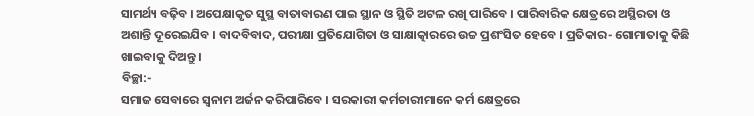ସାମର୍ଥ୍ୟ ବଢ଼ିବ । ଅପେକ୍ଷାକୃତ ସୁସ୍ଥ ବାତାବାରଣ ପାଇ ସ୍ଥାନ ଓ ସ୍ଥିତି ଅଟଳ ରଖି ପାରିବେ । ପାରିବାରିକ କ୍ଷେତ୍ରରେ ଅସ୍ଥିରତା ଓ ଅଶାନ୍ତି ଦୂରେଇଯିବ । ବାଦବିବାଦ, ପରୀକ୍ଷା ପ୍ରତିଯୋଗିତା ଓ ସାକ୍ଷାତ୍କାରରେ ଉଚ୍ଚ ପ୍ରଶଂସିତ ହେବେ । ପ୍ରତିକାର- ଗୋମାତାକୁ କିଛି ଖାଇବାକୁ ଦିଅନ୍ତୁ ।
ବିଚ୍ଛା:-
ସମାଜ ସେବାରେ ସ୍ଵନାମ ଅର୍ଜନ କରିପାରିବେ । ସରକାରୀ କର୍ମଚାରୀମାନେ କର୍ମ କ୍ଷେତ୍ରରେ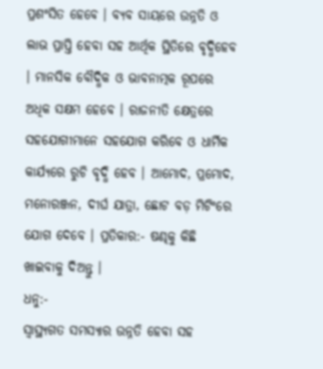ପ୍ରଶଂସିତ ହେବେ । ବ୍ୟବ ସାୟରେ ଉନ୍ନତି ଓ ଲାଭ ପ୍ରାପ୍ତି ହେବା ସହ ଆର୍ଥିକ ସ୍ଥିତିରେ ବୃଦ୍ଧିହେବ । ମାନସିକ ବୌଦ୍ଧିକ ଓ ଭାବନାତ୍ମକ ରୂପରେ ଅଧିକ ସକ୍ଷମ ହେବେ । ରାଜନୀତି କ୍ଷେତ୍ରରେ ସହଯୋଗୀମାନେ ସହଯୋଗ କରିବେ ଓ ଧାର୍ମିକ କାର୍ଯ୍ୟରେ ରୁଚି ବୃଦ୍ଧି ହେବ । ଆମୋଦ, ପ୍ରମୋଦ, ମନୋରଞ୍ଜନ, ଦୀର୍ଘ ଯାତ୍ରା, ଛୋଟ ବଡ଼ ମିଟିଂରେ ଯୋଗ ଦେବେ । ପ୍ରତିକାର:- ଷଣ୍ଢକୁ କିଛି ଖାଇବାକୁ ଦିଅନ୍ତୁ ।
ଧନୁ:-
ସ୍ୱାସ୍ଥ୍ୟଗତ ସମସ୍ୟାର ଉନ୍ନତି ହେବା ସହ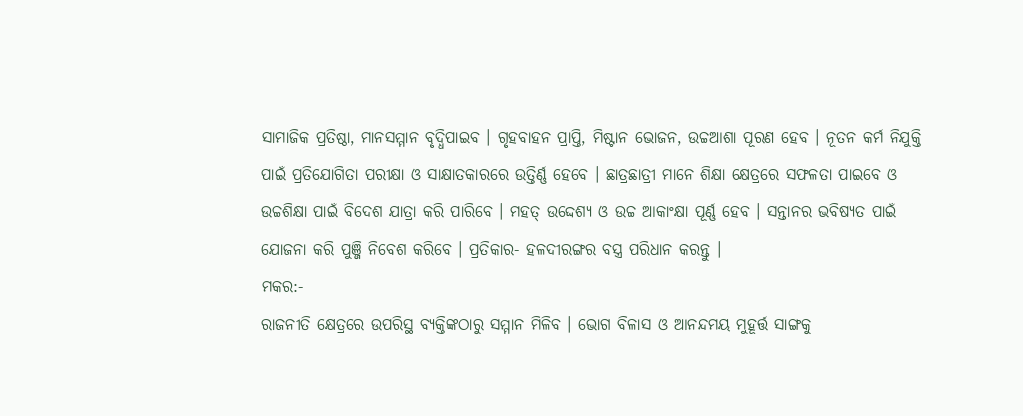ସାମାଜିକ ପ୍ରତିଷ୍ଠା, ମାନସମ୍ମାନ ବୃଦ୍ଧିପାଇବ । ଗୃହବାହନ ପ୍ରାପ୍ତି, ମିଷ୍ଟାନ ଭୋଜନ, ଉଚ୍ଚଆଶା ପୂରଣ ହେବ । ନୂତନ କର୍ମ ନିଯୁକ୍ତି ପାଇଁ ପ୍ରତିଯୋଗିତା ପରୀକ୍ଷା ଓ ସାକ୍ଷାତକାରରେ ଉତ୍ତିର୍ଣ୍ଣ ହେବେ । ଛାତ୍ରଛାତ୍ରୀ ମାନେ ଶିକ୍ଷା କ୍ଷେତ୍ରରେ ସଫଳତା ପାଇବେ ଓ ଉଚ୍ଚଶିକ୍ଷା ପାଇଁ ବିଦେଶ ଯାତ୍ରା କରି ପାରିବେ । ମହତ୍ ଉଦ୍ଦେଶ୍ୟ ଓ ଉଚ୍ଚ ଆକାଂକ୍ଷା ପୂର୍ଣ୍ଣ ହେବ । ସନ୍ତାନର ଭବିଷ୍ୟତ ପାଇଁ ଯୋଜନା କରି ପୁଞ୍ଜି ନିବେଶ କରିବେ । ପ୍ରତିକାର- ହଳଦୀରଙ୍ଗର ବସ୍ତ୍ର ପରିଧାନ କରନ୍ତୁ ।
ମକର:-
ରାଜନୀତି କ୍ଷେତ୍ରରେ ଉପରିସ୍ଥ ବ୍ୟକ୍ତିଙ୍କଠାରୁ ସମ୍ମାନ ମିଳିବ । ଭୋଗ ବିଳାସ ଓ ଆନନ୍ଦମୟ ମୁହୂର୍ତ୍ତ ସାଙ୍ଗକୁ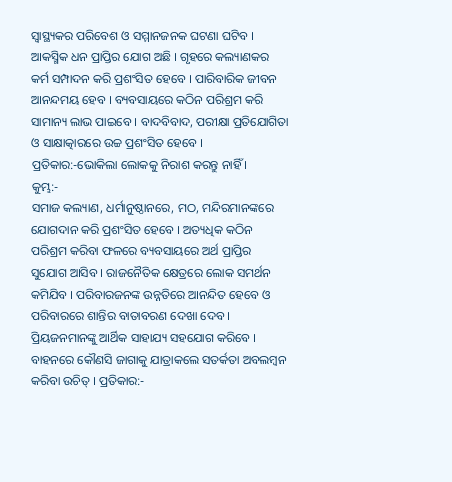ସ୍ୱାସ୍ଥ୍ୟକର ପରିବେଶ ଓ ସମ୍ମାନଜନକ ଘଟଣା ଘଟିବ । ଆକସ୍ମିକ ଧନ ପ୍ରାପ୍ତିର ଯୋଗ ଅଛି । ଗୃହରେ କଲ୍ୟାଣକର କର୍ମ ସମ୍ପାଦନ କରି ପ୍ରଶଂସିତ ହେବେ । ପାରିବାରିକ ଜୀବନ ଆନନ୍ଦମୟ ହେବ । ବ୍ୟବସାୟରେ କଠିନ ପରିଶ୍ରମ କରି ସାମାନ୍ୟ ଲାଭ ପାଇବେ । ବାଦବିବାଦ, ପରୀକ୍ଷା ପ୍ରତିଯୋଗିତା ଓ ସାକ୍ଷାତ୍କାରରେ ଉଚ୍ଚ ପ୍ରଶଂସିତ ହେବେ । ପ୍ରତିକାର:-ଭୋକିଲା ଲୋକକୁ ନିରାଶ କରନ୍ତୁ ନାହିଁ ।
କୁମ୍ଭ:-
ସମାଜ କଲ୍ୟାଣ, ଧର୍ମାନୁଷ୍ଠାନରେ, ମଠ, ମନ୍ଦିରମାନଙ୍କରେ ଯୋଗଦାନ କରି ପ୍ରଶଂସିତ ହେବେ । ଅତ୍ୟଧିକ କଠିନ ପରିଶ୍ରମ କରିବା ଫଳରେ ବ୍ୟବସାୟରେ ଅର୍ଥ ପ୍ରାପ୍ତିର ସୁଯୋଗ ଆସିବ । ରାଜନୈତିକ କ୍ଷେତ୍ରରେ ଲୋକ ସମର୍ଥନ କମିଯିବ । ପରିବାରଜନଙ୍କ ଉନ୍ନତିରେ ଆନନ୍ଦିତ ହେବେ ଓ ପରିବାରରେ ଶାନ୍ତିର ବାତାବରଣ ଦେଖା ଦେବ । ପ୍ରିୟଜନମାନଙ୍କୁ ଆର୍ଥିକ ସାହାଯ୍ୟ ସହଯୋଗ କରିବେ । ବାହନରେ କୌଣସି ଜାଗାକୁ ଯାତ୍ରାକଲେ ସତର୍କତା ଅବଲମ୍ବନ କରିବା ଉଚିତ୍ । ପ୍ରତିକାର:-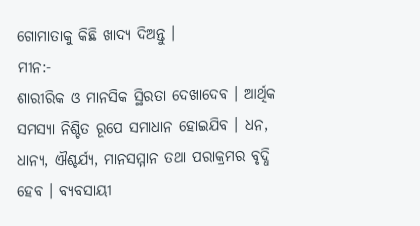ଗୋମାତାକୁ କିଛି ଖାଦ୍ୟ ଦିଅନ୍ତୁ ।
ମୀନ:-
ଶାରୀରିକ ଓ ମାନସିକ ସ୍ଥିରତା ଦେଖାଦେବ । ଆର୍ଥିକ ସମସ୍ୟା ନିଶ୍ଚିତ ରୂପେ ସମାଧାନ ହୋଇଯିବ । ଧନ, ଧାନ୍ୟ, ଐଶ୍ଚର୍ଯ୍ୟ, ମାନସମ୍ମାନ ତଥା ପରାକ୍ରମର ବୃଦ୍ଧି ହେବ । ବ୍ୟବସାୟୀ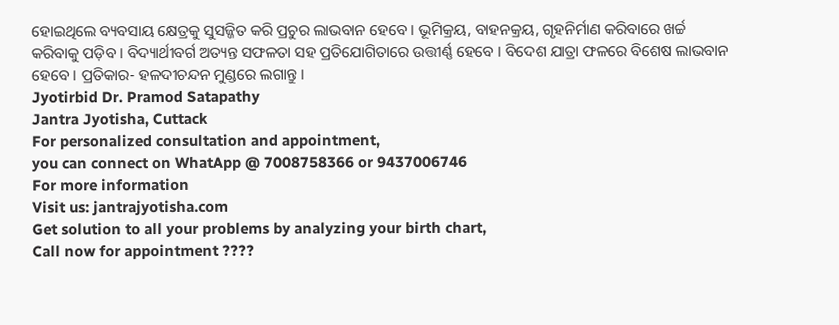ହୋଇଥିଲେ ବ୍ୟବସାୟ କ୍ଷେତ୍ରକୁ ସୁସଜ୍ଜିତ କରି ପ୍ରଚୁର ଲାଭବାନ ହେବେ । ଭୂମିକ୍ରୟ, ବାହନକ୍ରୟ, ଗୃହନିର୍ମାଣ କରିବାରେ ଖର୍ଚ୍ଚ କରିବାକୁ ପଡ଼ିବ । ବିଦ୍ୟାର୍ଥୀବର୍ଗ ଅତ୍ୟନ୍ତ ସଫଳତା ସହ ପ୍ରତିଯୋଗିତାରେ ଉତ୍ତୀର୍ଣ୍ଣ ହେବେ । ବିଦେଶ ଯାତ୍ରା ଫଳରେ ବିଶେଷ ଲାଭବାନ ହେବେ । ପ୍ରତିକାର- ହଳଦୀଚନ୍ଦନ ମୁଣ୍ଡରେ ଲଗାନ୍ତୁ ।
Jyotirbid Dr. Pramod Satapathy
Jantra Jyotisha, Cuttack
For personalized consultation and appointment,
you can connect on WhatApp @ 7008758366 or 9437006746
For more information
Visit us: jantrajyotisha.com
Get solution to all your problems by analyzing your birth chart,
Call now for appointment ????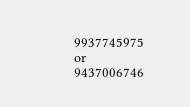9937745975 or 9437006746